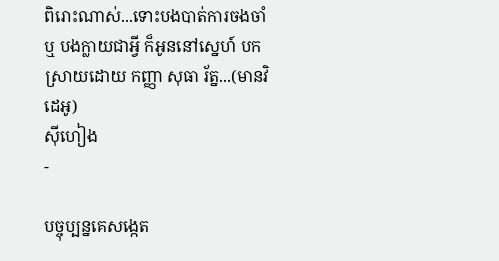ពិរោះណាស់...ទោះបងបាត់ការចងចាំ ឬ បងក្លាយជាអ្វី ក៏អូននៅស្នេហ៍ បកស្រាយដោយ កញ្ញា សុធា រ័ត្ន...(មានវិដេអូ)
ស៊ីហៀង
-

បច្ចុប្បន្នគេសង្កេត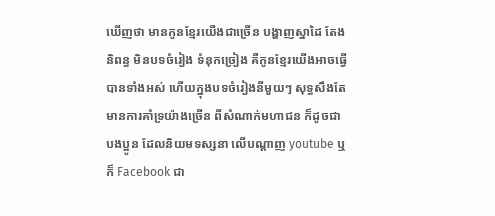ឃើញថា មានកូនខ្មែរយើងជាច្រើន បង្ហាញស្នាដៃ តែងនិពន្ធ មិនបទចំរៀង ទំនុកច្រៀង គឺកូនខ្មែរយើងអាចធ្វើបានទាំងអស់ ហើយក្នុងបទចំរៀងនីមួយៗ សុទ្ធសឹងតែមានការគាំទ្រយ៉ាងច្រើន ពីសំណាក់មហាជន ក៏ដូចជាបងប្អូន ដែលនិយមទស្សនា លើបណ្តាញ youtube ឬក៏ Facebook ជា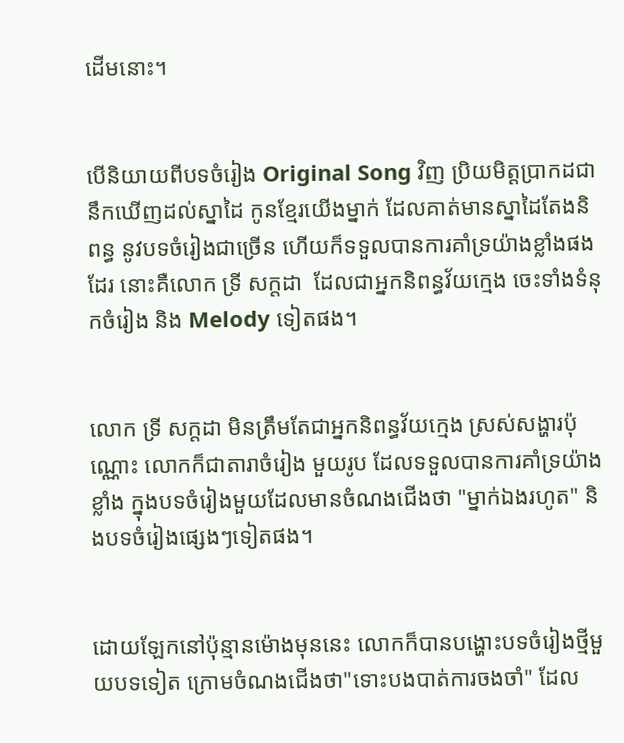ដើមនោះ។


បើនិយាយពីបទចំរៀង Original Song វិញ ប្រិយមិត្តប្រាកដជានឹកឃើញដល់ស្នាដៃ កូនខ្មែរយើងម្នាក់ ដែលគាត់មានស្នាដៃតែងនិពន្ធ នូវបទចំរៀងជាច្រើន ហើយក៏ទទួលបានការគាំទ្រយ៉ាងខ្លាំងផងដែរ នោះគឺលោក ទ្រី សក្តដា  ដែលជាអ្នកនិពន្ធវ័យក្មេង ចេះទាំងទំនុកចំរៀង និង Melody ទៀតផង។


លោក ទ្រី សក្តដា មិនត្រឹមតែជាអ្នកនិពន្ធវ័យក្មេង ស្រស់សង្ហារប៉ុណ្ណោះ លោកក៏ជាតារាចំរៀង មួយរូប ដែលទទួលបានការគាំទ្រយ៉ាងខ្លាំង ក្នុងបទចំរៀងមួយដែលមានចំណងជើងថា "ម្នាក់ឯងរហូត" និងបទចំរៀងផ្សេងៗទៀតផង។


ដោយឡែកនៅប៉ុន្មានម៉ោងមុននេះ លោកក៏បានបង្ហោះបទចំរៀងថ្មីមួយបទទៀត ក្រោមចំណងជើងថា"ទោះបងបាត់ការចងចាំ" ដែល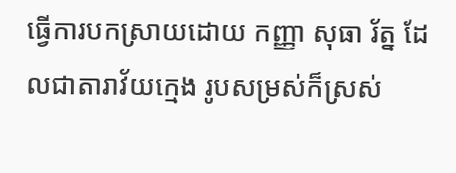ធ្វើការបកស្រាយដោយ កញ្ញា សុធា រ័ត្ន ដែលជាតារាវ័យក្មេង រូបសម្រស់ក៏ស្រស់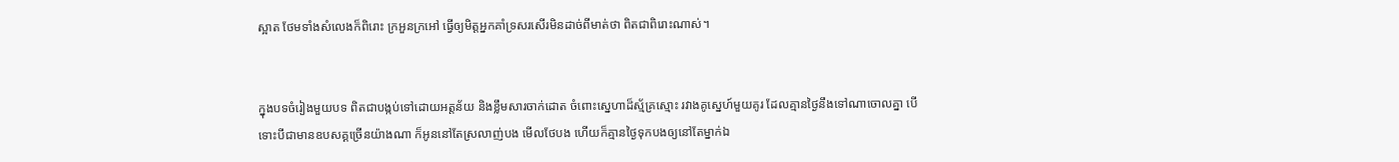ស្អាត ថែមទាំងសំលេងក៏ពិរោះ ក្រអួនក្រអៅ ធ្វើឲ្យមិត្តអ្នកគាំទ្រសរសើរមិនដាច់ពីមាត់ថា ពិតជាពិរោះណាស់។


ក្នុងបទចំរៀងមួយបទ ពិតជាបង្កប់ទៅដោយអត្តន័យ និងខ្លឹមសារចាក់ដោត ចំពោះស្នេហាដ៏ស្ម័គ្រស្មោះ រវាងគូស្នេហ៍មួយគូរ ដែលគ្មានថ្ងៃនឹងទៅណាចោលគ្នា បើទោះបីជាមានឧបសគ្គច្រើនយ៉ាងណា ក៏អូននៅតែស្រលាញ់បង មើលថែបង ហើយក៏គ្មានថ្ងៃទុកបងឲ្យនៅតែម្នាក់ឯ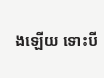ងឡើយ ទោះបី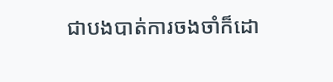ជាបងបាត់ការចងចាំក៏ដោ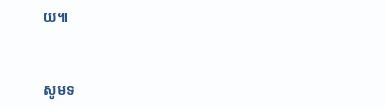យ៕


សូមទ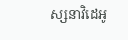ស្សនាវិដេអូ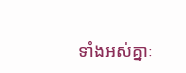ទាំងអស់គ្នាៈ